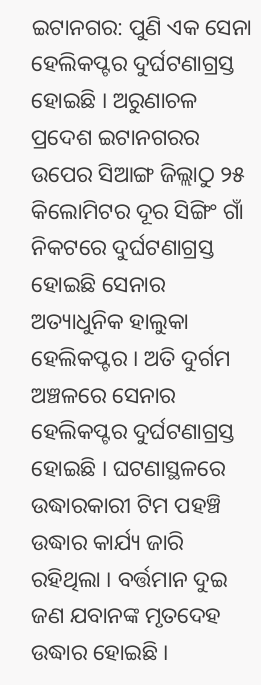ଇଟାନଗର: ପୁଣି ଏକ ସେନା ହେଲିକପ୍ଟର ଦୁର୍ଘଟଣାଗ୍ରସ୍ତ ହୋଇଛି । ଅରୁଣାଚଳ ପ୍ରଦେଶ ଇଟାନଗରର ଉପେର ସିଆଙ୍ଗ ଜିଲ୍ଲାଠୁ ୨୫ କିଲୋମିଟର ଦୂର ସିଙ୍ଗିଂ ଗାଁ ନିକଟରେ ଦୁର୍ଘଟଣାଗ୍ରସ୍ତ ହୋଇଛି ସେନାର ଅତ୍ୟାଧୁନିକ ହାଲୁକା ହେଲିକପ୍ଟର । ଅତି ଦୁର୍ଗମ ଅଞ୍ଚଳରେ ସେନାର ହେଲିକପ୍ଟର ଦୁର୍ଘଟଣାଗ୍ରସ୍ତ ହୋଇଛି । ଘଟଣାସ୍ଥଳରେ ଉଦ୍ଧାରକାରୀ ଟିମ ପହଞ୍ଚି ଉଦ୍ଧାର କାର୍ଯ୍ୟ ଜାରି ରହିଥିଲା । ବର୍ତ୍ତମାନ ଦୁଇ ଜଣ ଯବାନଙ୍କ ମୃତଦେହ ଉଦ୍ଧାର ହୋଇଛି ।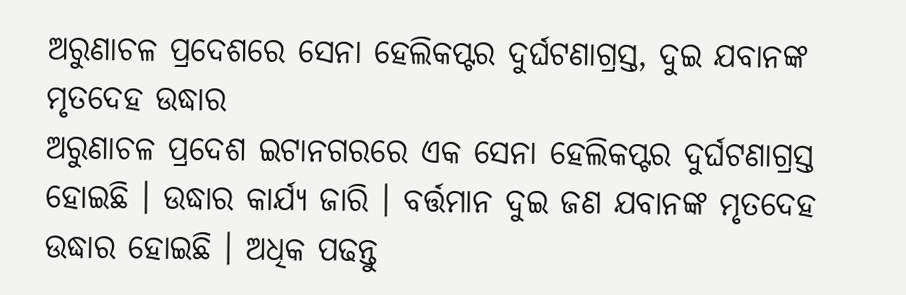ଅରୁଣାଚଳ ପ୍ରଦେଶରେ ସେନା ହେଲିକପ୍ଟର ଦୁର୍ଘଟଣାଗ୍ରସ୍ତ, ଦୁଇ ଯବାନଙ୍କ ମୃତଦେହ ଉଦ୍ଧାର
ଅରୁଣାଚଳ ପ୍ରଦେଶ ଇଟାନଗରରେ ଏକ ସେନା ହେଲିକପ୍ଟର ଦୁର୍ଘଟଣାଗ୍ରସ୍ତ ହୋଇଛି । ଉଦ୍ଧାର କାର୍ଯ୍ୟ ଜାରି । ବର୍ତ୍ତମାନ ଦୁଇ ଜଣ ଯବାନଙ୍କ ମୃତଦେହ ଉଦ୍ଧାର ହୋଇଛି । ଅଧିକ ପଢନ୍ତୁ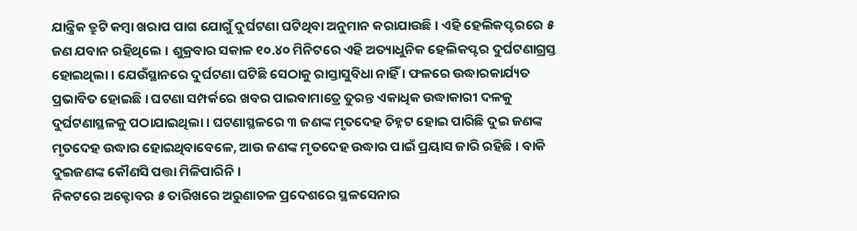ଯାନ୍ତ୍ରିକ ତ୍ରୁଟି କମ୍ବା ଖରାପ ପାଗ ଯୋଗୁଁ ଦୁର୍ଘଟଣା ଘଟିଥିବା ଅନୁମାନ କରାଯାଉଛି । ଏହି ହେଲିକପ୍ଟରରେ ୫ ଜଣ ଯବାନ ରହିଥିଲେ । ଶୁକ୍ରବାର ସକାଳ ୧୦.୪୦ ମିନିଟରେ ଏହି ଅତ୍ୟାଧୁନିକ ହେଲିକପ୍ଟର ଦୁର୍ଘଟଣାଗ୍ରସ୍ତ ହୋଇଥିଲା । ଯେଉଁସ୍ଥାନରେ ଦୁର୍ଘଟଣା ଘଟିଛି ସେଠାକୁ ରାସ୍ତାସୁବିଧା ନାହିଁ । ଫଳରେ ଉଦ୍ଧାରକାର୍ଯ୍ୟତ ପ୍ରଭାବିତ ହୋଇଛି । ଘଟଣା ସମ୍ପର୍କରେ ଖବର ପାଇବାମାତ୍ରେ ତୁରନ୍ତ ଏକାଧିକ ଉଦ୍ଧାକାରୀ ଦଳକୁ ଦୁର୍ଘଟଣାସ୍ଥଳକୁ ପଠାଯାଇଥିଲା । ଘଟଣାସ୍ଥଳରେ ୩ ଜଣଙ୍କ ମୃତଦେହ ଚିହ୍ନଟ ହୋଇ ପାରିଛି ଦୁଇ ଜଣଙ୍କ ମୃତଦେହ ଉଦ୍ଧାର ହୋଇଥିବାବେଳେ, ଆଉ ଜଣଙ୍କ ମୃତଦେହ ଉଦ୍ଧାର ପାଇଁ ପ୍ରୟାସ ଜାରି ରହିଛି । ବାକି ଦୁଇଜଣଙ୍କ କୌଣସି ପତ୍ତା ମିଳିପାରିନି ।
ନିକଟରେ ଅକ୍ଟୋବର ୫ ତାରିଖରେ ଅରୁଣାଚଳ ପ୍ରଦେଶରେ ସ୍ଥଳସେନାର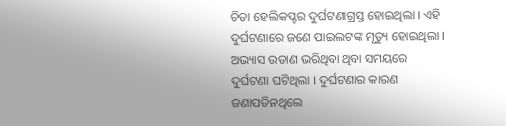ଚିତା ହେଲିକପ୍ଟର ଦୁର୍ଘଟଣାଗ୍ରସ୍ତ ହୋଇଥିଲା । ଏହି ଦୁର୍ଘଟଣାରେ ଜଣେ ପାଇଲଟଙ୍କ ମୃତ୍ୟୁ ହୋଇଥିଲା । ଅଭ୍ୟାସ ଉଡାଣ ଭରିଥିବା ଥିବା ସମୟରେ ଦୁର୍ଘଟଣା ଘଟିଥିଲା । ଦୁର୍ଘଟଣାର କାରଣ ଜଣାପଡିନଥିଲେ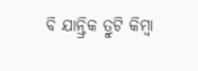ବି ଯାନ୍ତ୍ରିକ ତ୍ରୁଟି କିମ୍ବା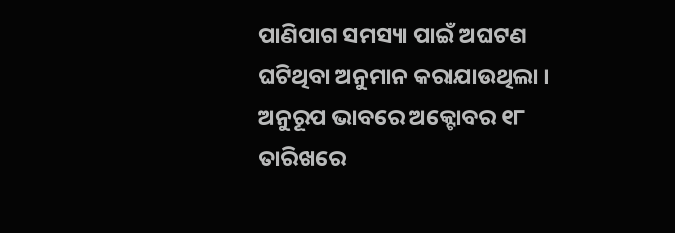ପାଣିପାଗ ସମସ୍ୟା ପାଇଁ ଅଘଟଣ ଘଟିଥିବା ଅନୁମାନ କରାଯାଉଥିଲା । ଅନୁରୂପ ଭାବରେ ଅକ୍ଟୋବର ୧୮ ତାରିଖରେ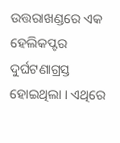ଉତ୍ତରାଖଣ୍ଡରେ ଏକ ହେଲିକପ୍ଟର ଦୁର୍ଘଟଣାଗ୍ରସ୍ତ ହୋଇଥିଲା । ଏଥିରେ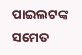ପାଇଲଟଙ୍କ ସମେତ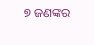୭ ଜଣଙ୍କର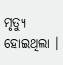ମୃତ୍ୟୁ ହୋଇଥିଲା ।